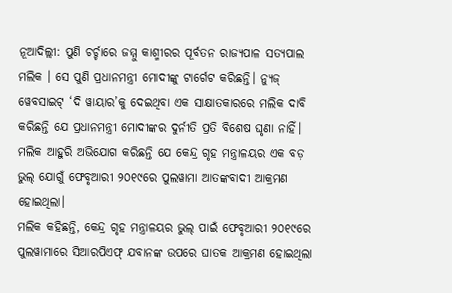ନୂଆଦିଲ୍ଲୀ: ପୁଣି ଚର୍ଚ୍ଚାରେ ଜମ୍ମୁ କାଶ୍ମୀରର ପୂର୍ବତନ ରାଜ୍ୟପାଳ ସତ୍ୟପାଲ ମଲିକ । ସେ ପୁଣି ପ୍ରଧାନମନ୍ତ୍ରୀ ମୋଦୀଙ୍କୁ ଟାର୍ଗେଟ କରିଛନ୍ତି। ନ୍ୟୁଜ୍ ୱେବସାଇଟ୍ ‘ଦି ୱାୟାର’କୁ ଦେଇଥିବା ଏକ ସାକ୍ଷାତକାରରେ ମଲିକ ଦାବି କରିଛନ୍ତି ଯେ ପ୍ରଧାନମନ୍ତ୍ରୀ ମୋଦୀଙ୍କର ଦୁର୍ନୀତି ପ୍ରତି ବିଶେଷ ଘୃଣା ନାହିଁ। ମଲିକ ଆହୁରି ଅଭିଯୋଗ କରିଛନ୍ତି ଯେ କେନ୍ଦ୍ର ଗୃହ ମନ୍ତ୍ରାଳୟର ଏକ ବଡ଼ ଭୁଲ୍ ଯୋଗୁଁ ଫେବୃଆରୀ ୨୦୧୯ରେ ପୁଲୱାମା ଆତଙ୍କବାଦୀ ଆକ୍ରମଣ ହୋଇଥିଲା।
ମଲିକ କହିଛନ୍ତି, କେନ୍ଦ୍ର ଗୃହ ମନ୍ତ୍ରାଳୟର ଭୁଲ୍ ପାଇଁ ଫେବୃଆରୀ ୨୦୧୯ରେ ପୁଲୱାମାରେ ସିଆରପିଏଫ୍ ଯବାନଙ୍କ ଉପରେ ଘାତକ ଆକ୍ରମଣ ହୋଇଥିଲା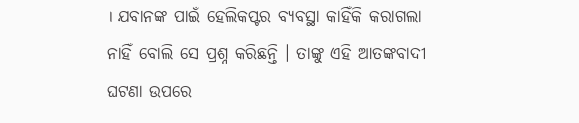। ଯବାନଙ୍କ ପାଇଁ ହେଲିକପ୍ଟର ବ୍ୟବସ୍ଥା କାହିଁକି କରାଗଲା ନାହିଁ ବୋଲି ସେ ପ୍ରଶ୍ନ କରିଛନ୍ତି । ତାଙ୍କୁ ଏହି ଆତଙ୍କବାଦୀ ଘଟଣା ଉପରେ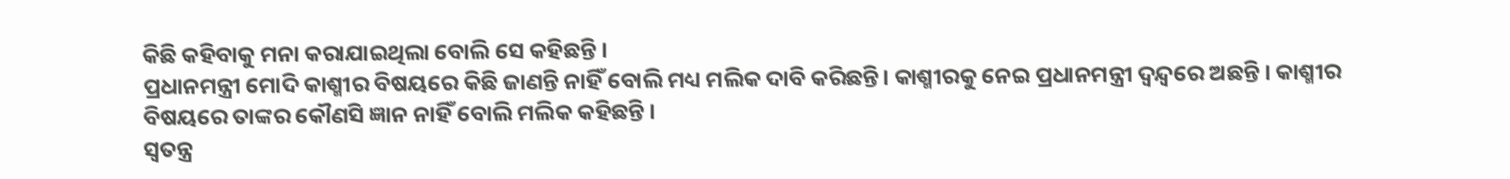କିଛି କହିବାକୁ ମନା କରାଯାଇଥିଲା ବୋଲି ସେ କହିଛନ୍ତି ।
ପ୍ରଧାନମନ୍ତ୍ରୀ ମୋଦି କାଶ୍ମୀର ବିଷୟରେ କିଛି ଜାଣନ୍ତି ନାହିଁ ବୋଲି ମଧ୍ୟ ମଲିକ ଦାବି କରିଛନ୍ତି। କାଶ୍ମୀରକୁ ନେଇ ପ୍ରଧାନମନ୍ତ୍ରୀ ଦ୍ୱନ୍ଦ୍ୱରେ ଅଛନ୍ତି । କାଶ୍ମୀର ବିଷୟରେ ତାଙ୍କର କୌଣସି ଜ୍ଞାନ ନାହିଁ ବୋଲି ମଲିକ କହିଛନ୍ତି ।
ସ୍ବତନ୍ତ୍ର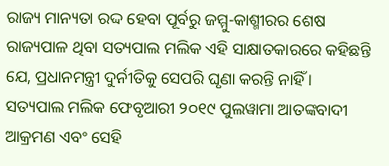ରାଜ୍ୟ ମାନ୍ୟତା ରଦ୍ଦ ହେବା ପୂର୍ବରୁ ଜମ୍ମୁ-କାଶ୍ମୀରର ଶେଷ ରାଜ୍ୟପାଳ ଥିବା ସତ୍ୟପାଲ ମଲିକ ଏହି ସାକ୍ଷାତକାରରେ କହିଛନ୍ତି ଯେ, ପ୍ରଧାନମନ୍ତ୍ରୀ ଦୁର୍ନୀତିକୁ ସେପରି ଘୃଣା କରନ୍ତି ନାହିଁ ।
ସତ୍ୟପାଲ ମଲିକ ଫେବୃଆରୀ ୨୦୧୯ ପୁଲୱାମା ଆତଙ୍କବାଦୀ ଆକ୍ରମଣ ଏବଂ ସେହି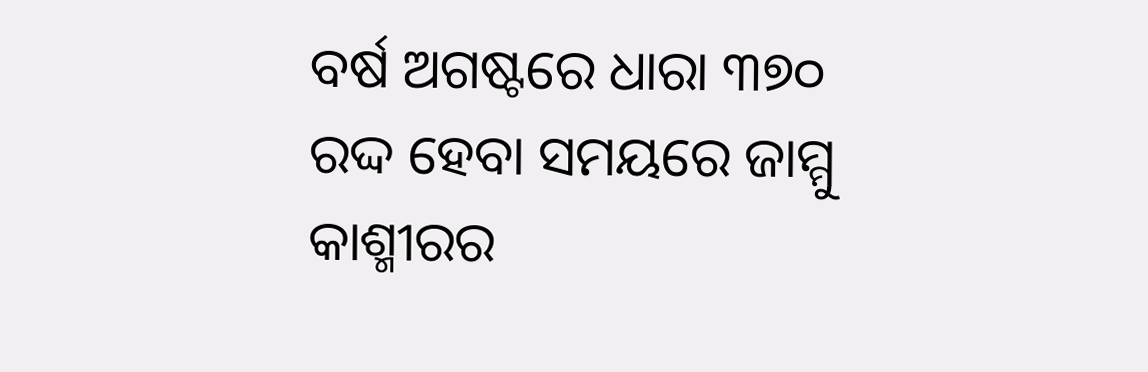ବର୍ଷ ଅଗଷ୍ଟରେ ଧାରା ୩୭୦ ରଦ୍ଦ ହେବା ସମୟରେ ଜାମ୍ମୁ କାଶ୍ମୀରର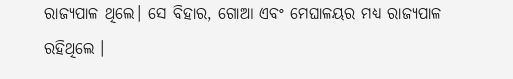ରାଜ୍ୟପାଳ ଥିଲେ। ସେ ବିହାର, ଗୋଆ ଏବଂ ମେଘାଳୟର ମଧ୍ୟ ରାଜ୍ୟପାଳ ରହିଥିଲେ ।